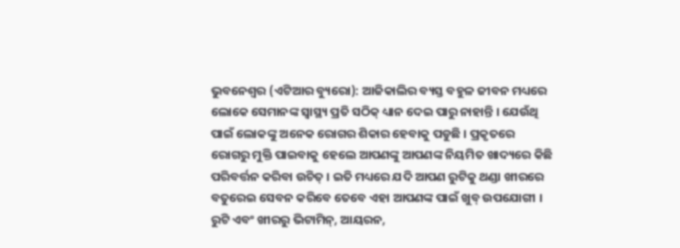ଭୁବନେଶ୍ୱର (ଏଟିଆର ବ୍ୟୁରୋ): ଆଜିକାଲିର ବ୍ୟସ୍ତ ବହୁଳ ଜୀବନ ମଧ୍ୟରେ ଲୋକେ ସେମାନଙ୍କ ସ୍ୱାସ୍ଥ୍ୟ ପ୍ରତି ସଠିକ୍ ଧ୍ୟାନ ଦେଇ ପାରୁ ନାହାନ୍ତି । ଯେଉଁଥି ପାଇଁ ଲୋକଙ୍କୁ ଅନେକ ରୋଗର ଶିକାର ହେବାକୁ ପଡୁଛି । ପ୍ରକୃତରେ ରୋଗରୁ ମୁକ୍ତି ପାଇବାକୁ ହେଲେ ଆପଣଙ୍କୁ ଆପଣଙ୍କ ନିୟମିତ ଖାଦ୍ୟରେ କିଛି ପରିବର୍ତ୍ତନ କରିବା ଉଚିତ୍ । ଇତି ମଧ୍ୟରେ ଯଦି ଆପଣ ରୁଟିକୁ ଥଣ୍ଡା ଖୀରରେ ବତୁରେଇ ସେବନ କରିବେ ତେବେ ଏହା ଆପଣଙ୍କ ପାଇଁ ଖୁବ୍ ଉପଯୋଗୀ । ରୁଟି ଏବଂ ଖୀରରୁ ଭିଟାମିନ୍, ଆୟରନ,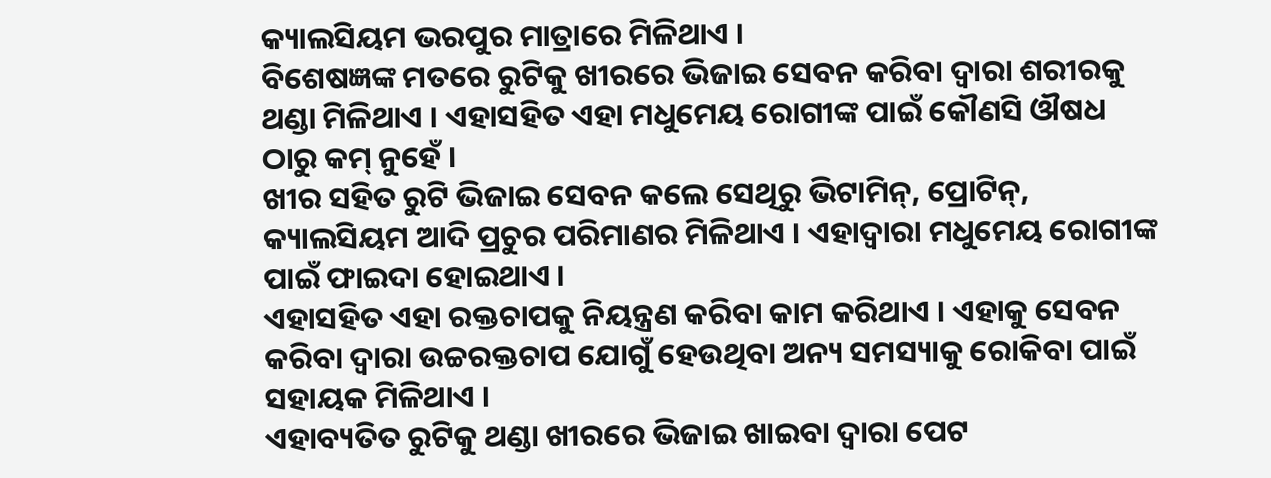କ୍ୟାଲସିୟମ ଭରପୁର ମାତ୍ରାରେ ମିଳିଥାଏ ।
ବିଶେଷଜ୍ଞଙ୍କ ମତରେ ରୁଟିକୁ ଖୀରରେ ଭିଜାଇ ସେବନ କରିବା ଦ୍ୱାରା ଶରୀରକୁ ଥଣ୍ଡା ମିଳିଥାଏ । ଏହାସହିତ ଏହା ମଧୁମେୟ ରୋଗୀଙ୍କ ପାଇଁ କୌଣସି ଔଷଧ ଠାରୁ କମ୍ ନୁହେଁ ।
ଖୀର ସହିତ ରୁଟି ଭିଜାଇ ସେବନ କଲେ ସେଥିରୁ ଭିଟାମିନ୍, ପ୍ରୋଟିନ୍, କ୍ୟାଲସିୟମ ଆଦି ପ୍ରଚୁର ପରିମାଣର ମିଳିଥାଏ । ଏହାଦ୍ୱାରା ମଧୁମେୟ ରୋଗୀଙ୍କ ପାଇଁ ଫାଇଦା ହୋଇଥାଏ ।
ଏହାସହିତ ଏହା ରକ୍ତଚାପକୁ ନିୟନ୍ତ୍ରଣ କରିବା କାମ କରିଥାଏ । ଏହାକୁ ସେବନ କରିବା ଦ୍ୱାରା ଉଚ୍ଚରକ୍ତଚାପ ଯୋଗୁଁ ହେଉଥିବା ଅନ୍ୟ ସମସ୍ୟାକୁ ରୋକିବା ପାଇଁ ସହାୟକ ମିଳିଥାଏ ।
ଏହାବ୍ୟତିତ ରୁଟିକୁ ଥଣ୍ଡା ଖୀରରେ ଭିଜାଇ ଖାଇବା ଦ୍ୱାରା ପେଟ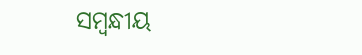ସମ୍ବନ୍ଧୀୟ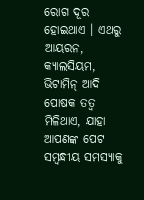ରୋଗ ଦୂର ହୋଇଥାଏ । ଏଥରୁ ଆୟରନ, କ୍ୟାଲସିୟମ, ଭିଟାମିନ୍ ଆଦି ପୋଷକ ତତ୍ୱ ମିଳିଥାଏ, ଯାହା ଆପଣଙ୍କ ପେଟ ସମ୍ବନ୍ଧୀୟ ସମସ୍ୟାକୁ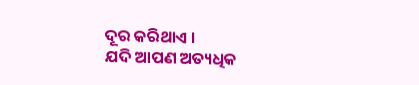ଦୂର କରିଥାଏ ।
ଯଦି ଆପଣ ଅତ୍ୟଧିକ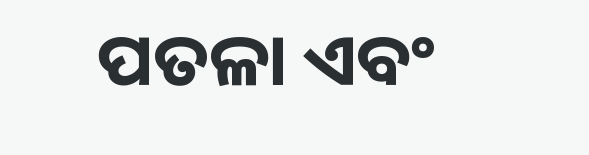ପତଳା ଏବଂ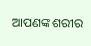ଆପଣଙ୍କ ଶରୀର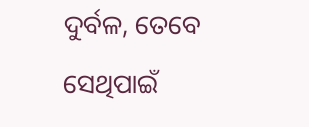ଦୁର୍ବଳ, ତେବେ ସେଥିପାଇଁ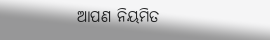ଆପଣ ନିୟମିତ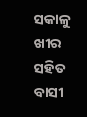ସକାଳୁ ଖୀର ସହିତ ବାସୀ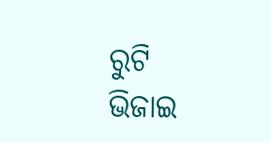ରୁଟି ଭିଜାଇ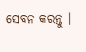ସେବନ କରନ୍ତୁ ।